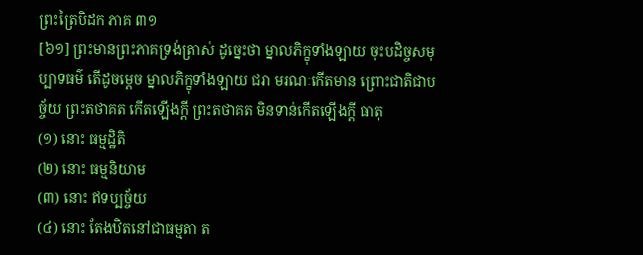ព្រះត្រៃបិដក ភាគ ៣១
[៦១] ព្រះមានព្រះភាគទ្រង់ត្រាស់ ដូច្នេះថា ម្នាលភិក្ខុទាំងឡាយ ចុះបដិច្ចសមុប្បាទធម៌ តើដូចម្តេច ម្នាលភិក្ខុទាំងឡាយ ជរា មរណៈកើតមាន ព្រោះជាតិជាបច្ច័យ ព្រះតថាគត កើតឡើងក្តី ព្រះតថាគត មិនទាន់កើតឡើងក្តី ធាតុ
(១) នោះ ធម្មដ្ឋិតិ
(២) នោះ ធម្មនិយាម
(៣) នោះ ឥទប្បច្ច័យ
(៤) នោះ តែងឋិតនៅជាធម្មតា ត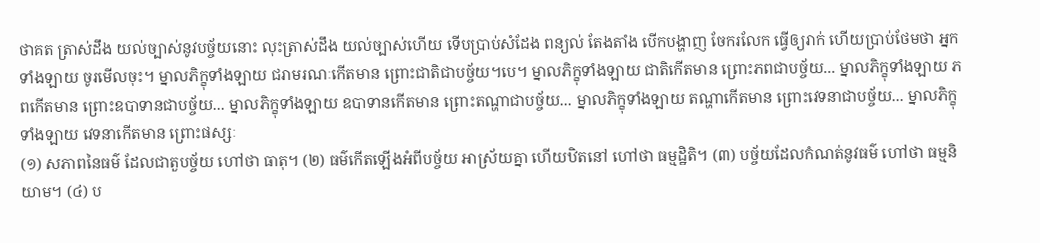ថាគត ត្រាស់ដឹង យល់ច្បាស់នូវបច្ច័យនោះ លុះត្រាស់ដឹង យល់ច្បាស់ហើយ ទើបប្រាប់សំដែង ពន្យល់ តែងតាំង បើកបង្ហាញ ចែករលែក ធ្វើឲ្យរាក់ ហើយប្រាប់ថែមថា អ្នកទាំងឡាយ ចូរមើលចុះ។ ម្នាលភិក្ខុទាំងឡាយ ជរាមរណៈកើតមាន ព្រោះជាតិជាបច្ច័យ។បេ។ ម្នាលភិក្ខុទាំងឡាយ ជាតិកើតមាន ព្រោះភពជាបច្ច័យ... ម្នាលភិក្ខុទាំងឡាយ ភពកើតមាន ព្រោះឧបាទានជាបច្ច័យ... ម្នាលភិក្ខុទាំងឡាយ ឧបាទានកើតមាន ព្រោះតណ្ហាជាបច្ច័យ... ម្នាលភិក្ខុទាំងឡាយ តណ្ហាកើតមាន ព្រោះវេទនាជាបច្ច័យ... ម្នាលភិក្ខុទាំងឡាយ វេទនាកើតមាន ព្រោះផស្សៈ
(១) សភាពនៃធម៌ ដែលជាតួបច្ច័យ ហៅថា ធាតុ។ (២) ធម៌កើតឡើងអំពីបច្ច័យ អាស្រ័យគ្នា ហើយឋិតនៅ ហៅថា ធម្មដ្ឋិតិ។ (៣) បច្ច័យដែលកំណត់នូវធម៌ ហៅថា ធម្មនិយាម។ (៤) ប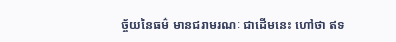ច្ច័យនៃធម៌ មានជរាមរណៈ ជាដើមនេះ ហៅថា ឥទ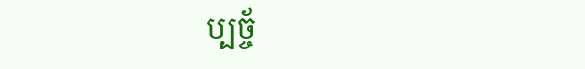ប្បច្ច័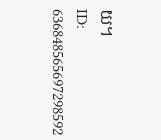យ។
ID: 636848565697298592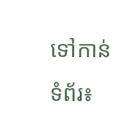ទៅកាន់ទំព័រ៖